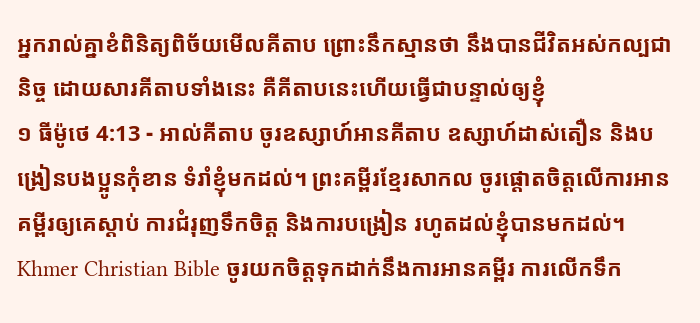អ្នករាល់គ្នាខំពិនិត្យពិច័យមើលគីតាប ព្រោះនឹកស្មានថា នឹងបានជីវិតអស់កល្បជានិច្ច ដោយសារគីតាបទាំងនេះ គឺគីតាបនេះហើយធ្វើជាបន្ទាល់ឲ្យខ្ញុំ
១ ធីម៉ូថេ 4:13 - អាល់គីតាប ចូរឧស្សាហ៍អានគីតាប ឧស្សាហ៍ដាស់តឿន និងបង្រៀនបងប្អូនកុំខាន ទំរាំខ្ញុំមកដល់។ ព្រះគម្ពីរខ្មែរសាកល ចូរផ្ដោតចិត្តលើការអានគម្ពីរឲ្យគេស្ដាប់ ការជំរុញទឹកចិត្ត និងការបង្រៀន រហូតដល់ខ្ញុំបានមកដល់។ Khmer Christian Bible ចូរយកចិត្ដទុកដាក់នឹងការអានគម្ពីរ ការលើកទឹក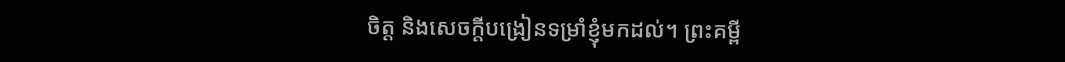ចិត្ដ និងសេចក្ដីបង្រៀនទម្រាំខ្ញុំមកដល់។ ព្រះគម្ពី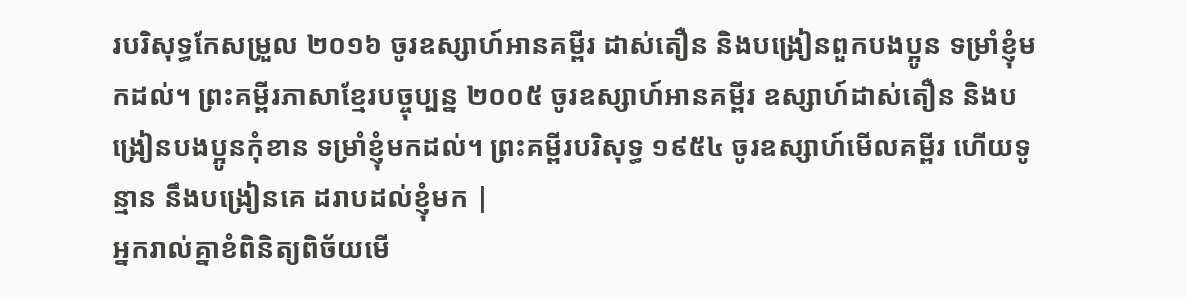របរិសុទ្ធកែសម្រួល ២០១៦ ចូរឧស្សាហ៍អានគម្ពីរ ដាស់តឿន និងបង្រៀនពួកបងប្អូន ទម្រាំខ្ញុំមកដល់។ ព្រះគម្ពីរភាសាខ្មែរបច្ចុប្បន្ន ២០០៥ ចូរឧស្សាហ៍អានគម្ពីរ ឧស្សាហ៍ដាស់តឿន និងបង្រៀនបងប្អូនកុំខាន ទម្រាំខ្ញុំមកដល់។ ព្រះគម្ពីរបរិសុទ្ធ ១៩៥៤ ចូរឧស្សាហ៍មើលគម្ពីរ ហើយទូន្មាន នឹងបង្រៀនគេ ដរាបដល់ខ្ញុំមក |
អ្នករាល់គ្នាខំពិនិត្យពិច័យមើ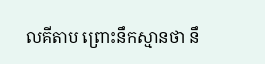លគីតាប ព្រោះនឹកស្មានថា នឹ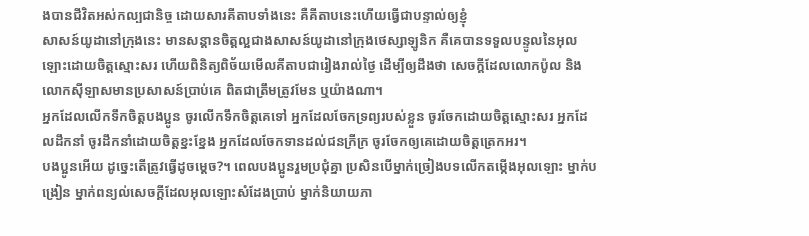ងបានជីវិតអស់កល្បជានិច្ច ដោយសារគីតាបទាំងនេះ គឺគីតាបនេះហើយធ្វើជាបន្ទាល់ឲ្យខ្ញុំ
សាសន៍យូដានៅក្រុងនេះ មានសន្ដានចិត្ដល្អជាងសាសន៍យូដានៅក្រុងថេស្សាឡូនិក គឺគេបានទទួលបន្ទូលនៃអុលឡោះដោយចិត្ដស្មោះសរ ហើយពិនិត្យពិច័យមើលគីតាបជារៀងរាល់ថ្ងៃ ដើម្បីឲ្យដឹងថា សេចក្ដីដែលលោកប៉ូល និងលោកស៊ីឡាសមានប្រសាសន៍ប្រាប់គេ ពិតជាត្រឹមត្រូវមែន ឬយ៉ាងណា។
អ្នកដែលលើកទឹកចិត្ដបងប្អូន ចូរលើកទឹកចិត្ដគេទៅ អ្នកដែលចែកទ្រព្យរបស់ខ្លួន ចូរចែកដោយចិត្ដស្មោះសរ អ្នកដែលដឹកនាំ ចូរដឹកនាំដោយចិត្ដខ្នះខ្នែង អ្នកដែលចែកទានដល់ជនក្រីក្រ ចូរចែកឲ្យគេដោយចិត្ដត្រេកអរ។
បងប្អូនអើយ ដូច្នេះតើត្រូវធ្វើដូចម្ដេច?។ ពេលបងប្អូនរួមប្រជុំគ្នា ប្រសិនបើម្នាក់ច្រៀងបទលើកតម្កើងអុលឡោះ ម្នាក់បង្រៀន ម្នាក់ពន្យល់សេចក្ដីដែលអុលឡោះសំដែងប្រាប់ ម្នាក់និយាយភា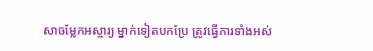សាចម្លែកអស្ចារ្យ ម្នាក់ទៀតបកប្រែ ត្រូវធ្វើការទាំងអស់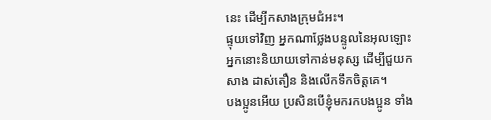នេះ ដើម្បីកសាងក្រុមជំអះ។
ផ្ទុយទៅវិញ អ្នកណាថ្លែងបន្ទូលនៃអុលឡោះ អ្នកនោះនិយាយទៅកាន់មនុស្ស ដើម្បីជួយកសាង ដាស់តឿន និងលើកទឹកចិត្ដគេ។
បងប្អូនអើយ ប្រសិនបើខ្ញុំមករកបងប្អូន ទាំង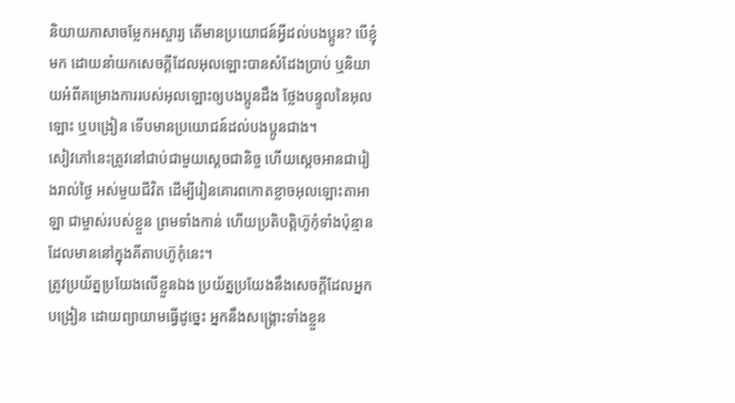និយាយភាសាចម្លែកអស្ចារ្យ តើមានប្រយោជន៍អ្វីដល់បងប្អូន? បើខ្ញុំមក ដោយនាំយកសេចក្ដីដែលអុលឡោះបានសំដែងប្រាប់ ឬនិយាយអំពីគម្រោងការរបស់អុលឡោះឲ្យបងប្អូនដឹង ថ្លែងបន្ទូលនៃអុលឡោះ ឬបង្រៀន ទើបមានប្រយោជន៍ដល់បងប្អូនជាង។
សៀវភៅនេះត្រូវនៅជាប់ជាមួយស្តេចជានិច្ច ហើយស្តេចអានជារៀងរាល់ថ្ងៃ អស់មួយជីវិត ដើម្បីរៀនគោរពកោតខ្លាចអុលឡោះតាអាឡា ជាម្ចាស់របស់ខ្លួន ព្រមទាំងកាន់ ហើយប្រតិបត្តិហ៊ូកុំទាំងប៉ុន្មាន ដែលមាននៅក្នុងគីតាបហ៊ូកុំនេះ។
ត្រូវប្រយ័ត្នប្រយែងលើខ្លួនឯង ប្រយ័ត្នប្រយែងនឹងសេចក្ដីដែលអ្នកបង្រៀន ដោយព្យាយាមធ្វើដូច្នេះ អ្នកនឹងសង្គ្រោះទាំងខ្លួន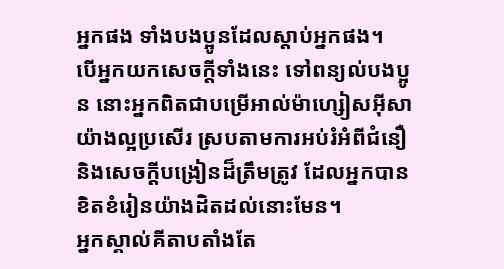អ្នកផង ទាំងបងប្អូនដែលស្ដាប់អ្នកផង។
បើអ្នកយកសេចក្ដីទាំងនេះ ទៅពន្យល់បងប្អូន នោះអ្នកពិតជាបម្រើអាល់ម៉ាហ្សៀសអ៊ីសាយ៉ាងល្អប្រសើរ ស្របតាមការអប់រំអំពីជំនឿ និងសេចក្ដីបង្រៀនដ៏ត្រឹមត្រូវ ដែលអ្នកបានខិតខំរៀនយ៉ាងដិតដល់នោះមែន។
អ្នកស្គាល់គីតាបតាំងតែ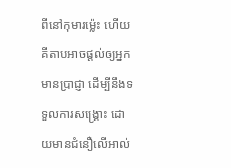ពីនៅកុមារម៉្លេះ ហើយគីតាបអាចផ្ដល់ឲ្យអ្នកមានប្រាជ្ញា ដើម្បីនឹងទទួលការសង្គ្រោះ ដោយមានជំនឿលើអាល់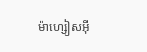ម៉ាហ្សៀសអ៊ី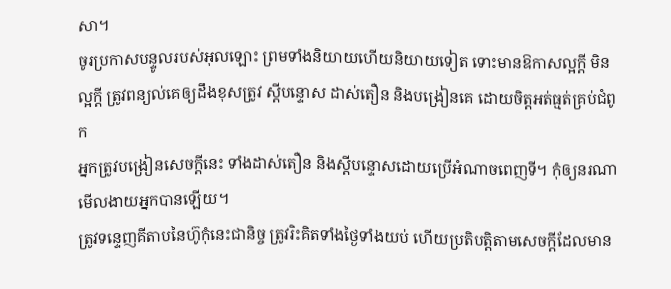សា។
ចូរប្រកាសបន្ទូលរបស់អុលឡោះ ព្រមទាំងនិយាយហើយនិយាយទៀត ទោះមានឱកាសល្អក្ដី មិនល្អក្ដី ត្រូវពន្យល់គេឲ្យដឹងខុសត្រូវ ស្ដីបន្ទោស ដាស់តឿន និងបង្រៀនគេ ដោយចិត្ដអត់ធ្មត់គ្រប់ជំពូក
អ្នកត្រូវបង្រៀនសេចក្ដីនេះ ទាំងដាស់តឿន និងស្ដីបន្ទោសដោយប្រើអំណាចពេញទី។ កុំឲ្យនរណាមើលងាយអ្នកបានឡើយ។
ត្រូវទន្ទេញគីតាបនៃហ៊ូកុំនេះជានិច្ច ត្រូវរិះគិតទាំងថ្ងៃទាំងយប់ ហើយប្រតិបត្តិតាមសេចក្តីដែលមាន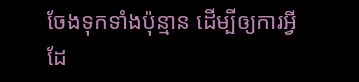ចែងទុកទាំងប៉ុន្មាន ដើម្បីឲ្យការអ្វីដែ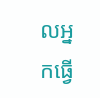លអ្នកធ្វើ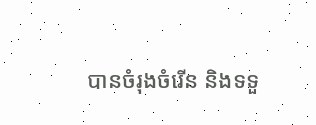បានចំរុងចំរើន និងទទួ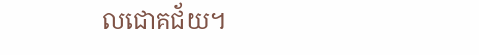លជោគជ័យ។